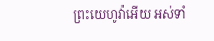ព្រះយេហូវ៉ាអើយ អស់ទាំ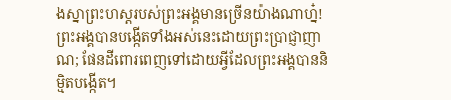ងស្នាព្រះហស្តរបស់ព្រះអង្គមានច្រើនយ៉ាងណាហ្ន៎! ព្រះអង្គបានបង្កើតទាំងអស់នេះដោយព្រះប្រាជ្ញាញាណ; ផែនដីពោរពេញទៅដោយអ្វីដែលព្រះអង្គបាននិម្មិតបង្កើត។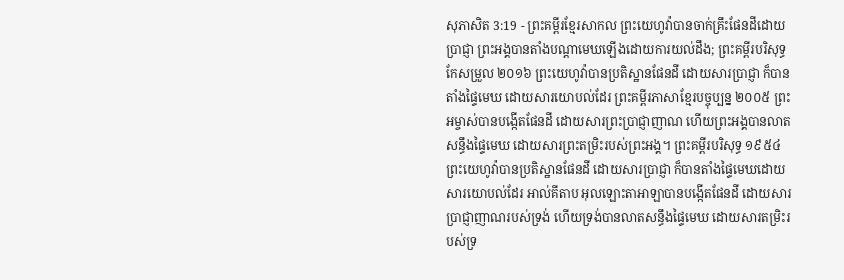សុភាសិត 3:19 - ព្រះគម្ពីរខ្មែរសាកល ព្រះយេហូវ៉ាបានចាក់គ្រឹះផែនដីដោយប្រាជ្ញា ព្រះអង្គបានតាំងបណ្ដាមេឃឡើងដោយការយល់ដឹង; ព្រះគម្ពីរបរិសុទ្ធកែសម្រួល ២០១៦ ព្រះយេហូវ៉ាបានប្រតិស្ឋានផែនដី ដោយសារប្រាជ្ញា ក៏បានតាំងផ្ទៃមេឃ ដោយសារយោបល់ដែរ ព្រះគម្ពីរភាសាខ្មែរបច្ចុប្បន្ន ២០០៥ ព្រះអម្ចាស់បានបង្កើតផែនដី ដោយសារព្រះប្រាជ្ញាញាណ ហើយព្រះអង្គបានលាតសន្ធឹងផ្ទៃមេឃ ដោយសារព្រះតម្រិះរបស់ព្រះអង្គ។ ព្រះគម្ពីរបរិសុទ្ធ ១៩៥៤ ព្រះយេហូវ៉ាបានប្រតិស្ឋានផែនដី ដោយសារប្រាជ្ញា ក៏បានតាំងផ្ទៃមេឃដោយសារយោបល់ដែរ អាល់គីតាប អុលឡោះតាអាឡាបានបង្កើតផែនដី ដោយសារប្រាជ្ញាញាណរបស់ទ្រង់ ហើយទ្រង់បានលាតសន្ធឹងផ្ទៃមេឃ ដោយសារតម្រិះរបស់ទ្រ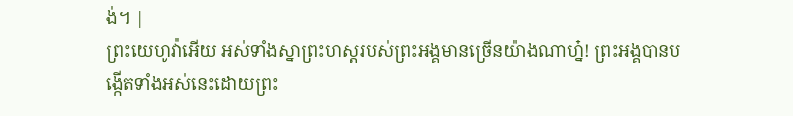ង់។ |
ព្រះយេហូវ៉ាអើយ អស់ទាំងស្នាព្រះហស្តរបស់ព្រះអង្គមានច្រើនយ៉ាងណាហ្ន៎! ព្រះអង្គបានបង្កើតទាំងអស់នេះដោយព្រះ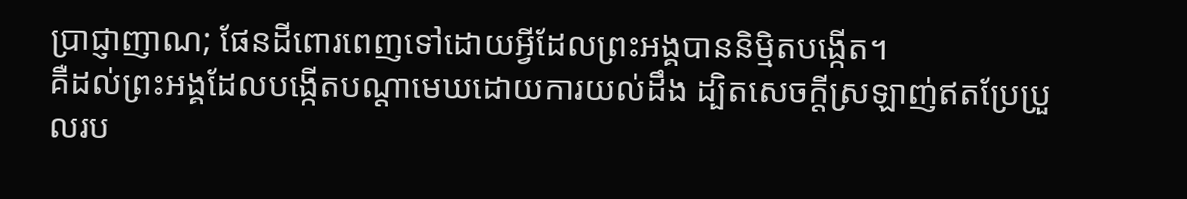ប្រាជ្ញាញាណ; ផែនដីពោរពេញទៅដោយអ្វីដែលព្រះអង្គបាននិម្មិតបង្កើត។
គឺដល់ព្រះអង្គដែលបង្កើតបណ្ដាមេឃដោយការយល់ដឹង ដ្បិតសេចក្ដីស្រឡាញ់ឥតប្រែប្រួលរប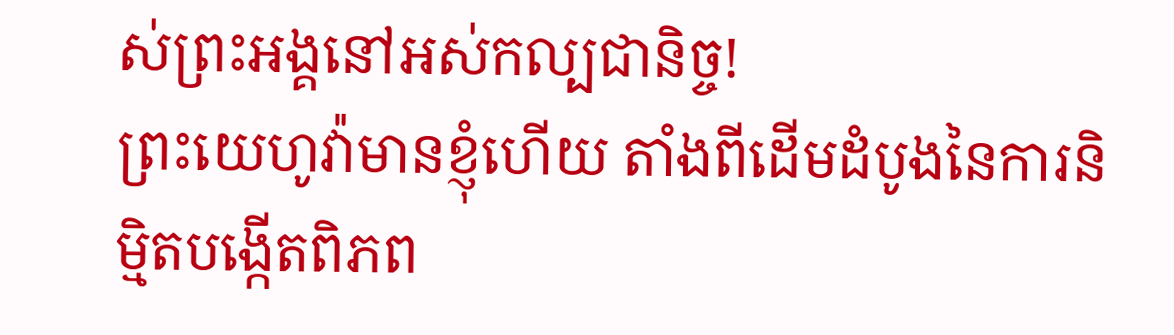ស់ព្រះអង្គនៅអស់កល្បជានិច្ច!
ព្រះយេហូវ៉ាមានខ្ញុំហើយ តាំងពីដើមដំបូងនៃការនិម្មិតបង្កើតពិភព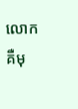លោក គឺមុ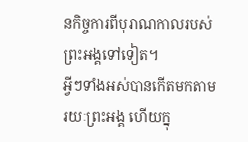នកិច្ចការពីបុរាណកាលរបស់ព្រះអង្គទៅទៀត។
អ្វីៗទាំងអស់បានកើតមកតាមរយៈព្រះអង្គ ហើយក្នុ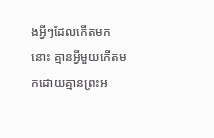ងអ្វីៗដែលកើតមកនោះ គ្មានអ្វីមួយកើតមកដោយគ្មានព្រះអ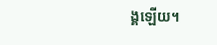ង្គឡើយ។